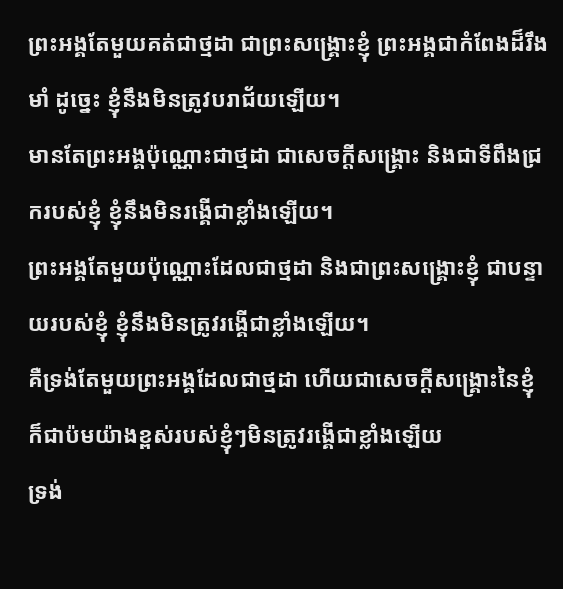ព្រះអង្គតែមួយគត់ជាថ្មដា ជាព្រះសង្គ្រោះខ្ញុំ ព្រះអង្គជាកំពែងដ៏រឹងមាំ ដូច្នេះ ខ្ញុំនឹងមិនត្រូវបរាជ័យឡើយ។
មានតែព្រះអង្គប៉ុណ្ណោះជាថ្មដា ជាសេចក្ដីសង្គ្រោះ និងជាទីពឹងជ្រករបស់ខ្ញុំ ខ្ញុំនឹងមិនរង្គើជាខ្លាំងឡើយ។
ព្រះអង្គតែមួយប៉ុណ្ណោះដែលជាថ្មដា និងជាព្រះសង្គ្រោះខ្ញុំ ជាបន្ទាយរបស់ខ្ញុំ ខ្ញុំនឹងមិនត្រូវរង្គើជាខ្លាំងឡើយ។
គឺទ្រង់តែមួយព្រះអង្គដែលជាថ្មដា ហើយជាសេចក្ដីសង្គ្រោះនៃខ្ញុំ ក៏ជាប៉មយ៉ាងខ្ពស់របស់ខ្ញុំៗមិនត្រូវរង្គើជាខ្លាំងឡើយ
ទ្រង់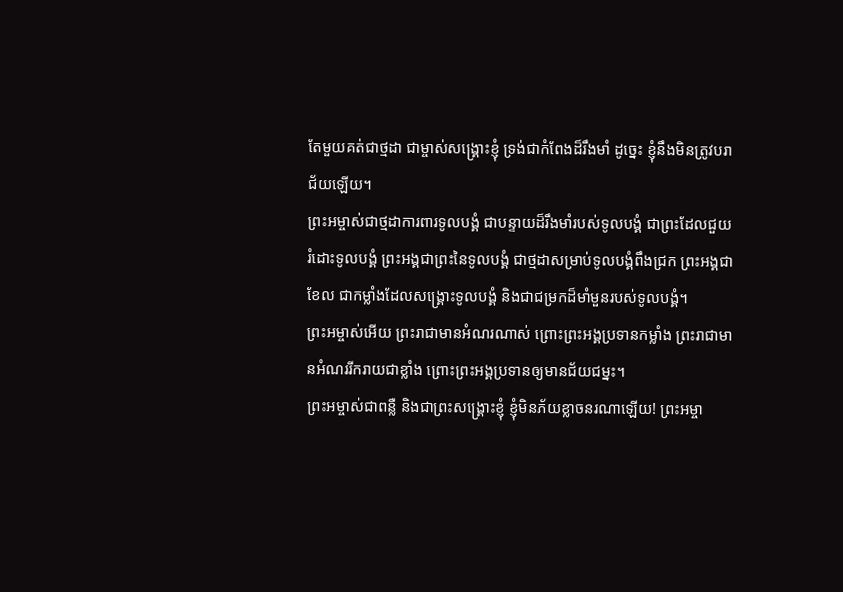តែមួយគត់ជាថ្មដា ជាម្ចាស់សង្គ្រោះខ្ញុំ ទ្រង់ជាកំពែងដ៏រឹងមាំ ដូច្នេះ ខ្ញុំនឹងមិនត្រូវបរាជ័យឡើយ។
ព្រះអម្ចាស់ជាថ្មដាការពារទូលបង្គំ ជាបន្ទាយដ៏រឹងមាំរបស់ទូលបង្គំ ជាព្រះដែលជួយរំដោះទូលបង្គំ ព្រះអង្គជាព្រះនៃទូលបង្គំ ជាថ្មដាសម្រាប់ទូលបង្គំពឹងជ្រក ព្រះអង្គជាខែល ជាកម្លាំងដែលសង្គ្រោះទូលបង្គំ និងជាជម្រកដ៏មាំមួនរបស់ទូលបង្គំ។
ព្រះអម្ចាស់អើយ ព្រះរាជាមានអំណរណាស់ ព្រោះព្រះអង្គប្រទានកម្លាំង ព្រះរាជាមានអំណររីករាយជាខ្លាំង ព្រោះព្រះអង្គប្រទានឲ្យមានជ័យជម្នះ។
ព្រះអម្ចាស់ជាពន្លឺ និងជាព្រះសង្គ្រោះខ្ញុំ ខ្ញុំមិនភ័យខ្លាចនរណាឡើយ! ព្រះអម្ចា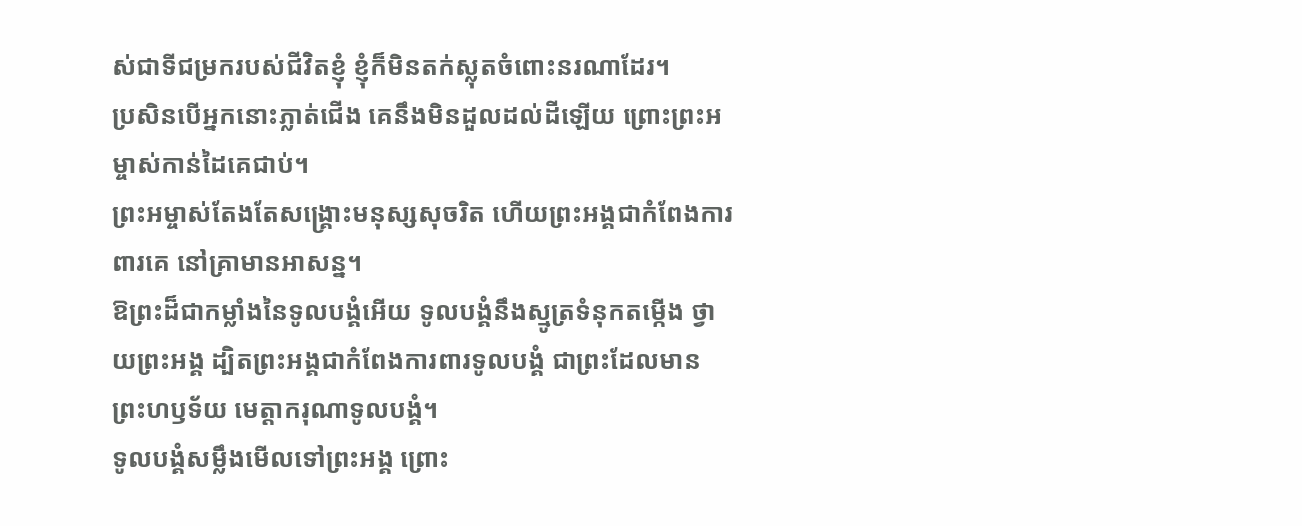ស់ជាទីជម្រករបស់ជីវិតខ្ញុំ ខ្ញុំក៏មិនតក់ស្លុតចំពោះនរណាដែរ។
ប្រសិនបើអ្នកនោះភ្លាត់ជើង គេនឹងមិនដួលដល់ដីឡើយ ព្រោះព្រះអម្ចាស់កាន់ដៃគេជាប់។
ព្រះអម្ចាស់តែងតែសង្គ្រោះមនុស្សសុចរិត ហើយព្រះអង្គជាកំពែងការពារគេ នៅគ្រាមានអាសន្ន។
ឱព្រះដ៏ជាកម្លាំងនៃទូលបង្គំអើយ ទូលបង្គំនឹងស្មូត្រទំនុកតម្កើង ថ្វាយព្រះអង្គ ដ្បិតព្រះអង្គជាកំពែងការពារទូលបង្គំ ជាព្រះដែលមានព្រះហឫទ័យ មេត្តាករុណាទូលបង្គំ។
ទូលបង្គំសម្លឹងមើលទៅព្រះអង្គ ព្រោះ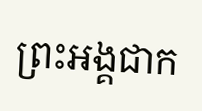ព្រះអង្គជាក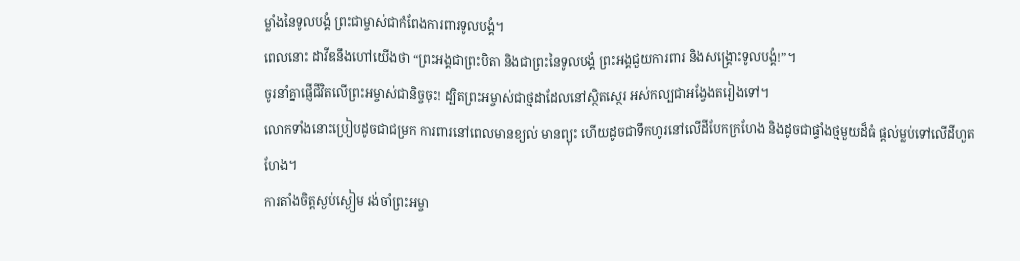ម្លាំងនៃទូលបង្គំ ព្រះជាម្ចាស់ជាកំពែងការពារទូលបង្គំ។
ពេលនោះ ដាវីឌនឹងហៅយើងថា “ព្រះអង្គជាព្រះបិតា និងជាព្រះនៃទូលបង្គំ ព្រះអង្គជួយការពារ និងសង្គ្រោះទូលបង្គំ!”។
ចូរនាំគ្នាផ្ញើជីវិតលើព្រះអម្ចាស់ជានិច្ចចុះ! ដ្បិតព្រះអម្ចាស់ជាថ្មដាដែលនៅស្ថិតស្ថេរ អស់កល្បជាអង្វែងតរៀងទៅ។
លោកទាំងនោះប្រៀបដូចជាជម្រក ការពារនៅពេលមានខ្យល់ មានព្យុះ ហើយដូចជាទឹកហូរនៅលើដីបែកក្រហែង និងដូចជាផ្ទាំងថ្មមួយដ៏ធំ ផ្ដល់ម្លប់ទៅលើដីហួតហែង។
ការតាំងចិត្តស្ងប់ស្ងៀម រង់ចាំព្រះអម្ចា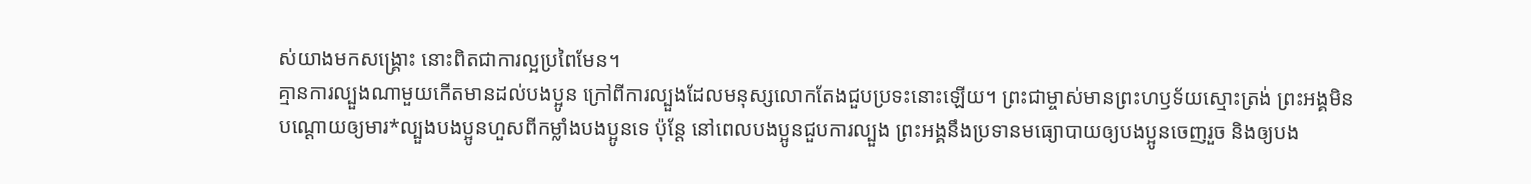ស់យាងមកសង្គ្រោះ នោះពិតជាការល្អប្រពៃមែន។
គ្មានការល្បួងណាមួយកើតមានដល់បងប្អូន ក្រៅពីការល្បួងដែលមនុស្សលោកតែងជួបប្រទះនោះឡើយ។ ព្រះជាម្ចាស់មានព្រះហឫទ័យស្មោះត្រង់ ព្រះអង្គមិនបណ្ដោយឲ្យមារ*ល្បួងបងប្អូនហួសពីកម្លាំងបងប្អូនទេ ប៉ុន្តែ នៅពេលបងប្អូនជួបការល្បួង ព្រះអង្គនឹងប្រទានមធ្យោបាយឲ្យបងប្អូនចេញរួច និងឲ្យបង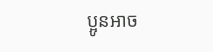ប្អូនអាច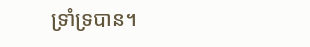ទ្រាំទ្របាន។